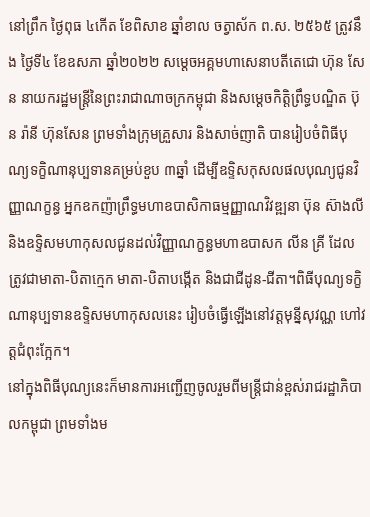នៅព្រឹក ថ្ងៃពុធ ៤កើត ខែពិសាខ ឆ្នាំខាល ចត្វាស័ក ព.ស. ២៥៦៥ ត្រូវនឹង ថ្ងៃទី៤ ខែឧសភា ឆ្នាំ២០២២ សម្តេចអគ្គមហាសេនាបតីតេជោ ហ៊ុន សែន នាយករដ្ឋមន្ត្រីនៃព្រះរាជាណាចក្រកម្ពុជា និងសម្តេចកិត្តិព្រឹទ្ធបណ្ឌិត ប៊ុន រ៉ានី ហ៊ុនសែន ព្រមទាំងក្រុមគ្រួសារ និងសាច់ញាតិ បានរៀបចំពិធីបុណ្យទក្ខិណានុប្បទានគម្រប់ខួប ៣ឆ្នាំ ដើម្បីឧទ្ទិសកុសលផលបុណ្យជូនវិញ្ញាណក្ខន្ធ អ្នកឧកញ៉ាព្រឹទ្ធមហាឧបាសិកាធម្មញ្ញាណវិវឌ្ឍនា ប៊ុន ស៊ាងលី និងឧទ្ទិសមហាកុសលជូនដល់វិញ្ញាណក្ខន្ធមហាឧបាសក លីន គ្រី ដែលត្រូវជាមាតា-បិតាក្មេក មាតា-បិតាបង្កើត និងជាជីដូន-ជីតា។ពិធីបុណ្យទក្ខិណានុប្បទានឧទ្ទិសមហាកុសលនេះ រៀបចំធ្វើឡើងនៅវត្តមុន្នីសុវណ្ណ ហៅវត្តជំពុះក្អែក។
នៅក្នុងពិធីបុណ្យនេះក៏មានការអញ្ជើញចូលរួមពីមន្ត្រីជាន់ខ្ពស់រាជរដ្ឋាភិបាលកម្ពុជា ព្រមទាំងម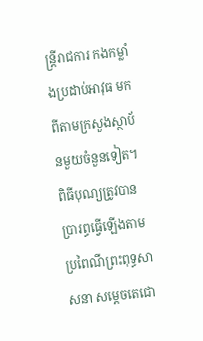ន្ត្រីរាជការ កងកម្លាំងប្រដាប់អាវុធ មកពីតាមក្រសួងស្ថាប័នមួយចំនួនទៀត។ ពិធីបុណ្យត្រូវបានប្រារព្ធធ្វើឡើងតាមប្រពៃណីព្រះពុទ្ធសាសនា សម្តេចតេជោ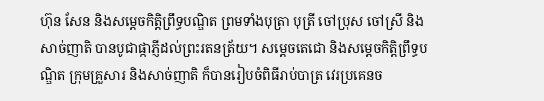ហ៊ុន សែន និងសម្តេចកិត្តិព្រឹទ្ធបណ្ឌិត ព្រមទាំងបុត្រា បុត្រី ចៅប្រុស ចៅស្រី និងសាច់ញាតិ បានបូជាផ្កាភ្ញីដល់ព្រះរតនត្រ័យ។ សម្តេចតេជោ និងសម្តេចកិត្តិព្រឹទ្ធបណ្ឌិត ក្រុមគ្រួសារ និងសាច់ញាតិ ក៏បានរៀបចំពិធីរាប់បាត្រ វេរប្រគេនច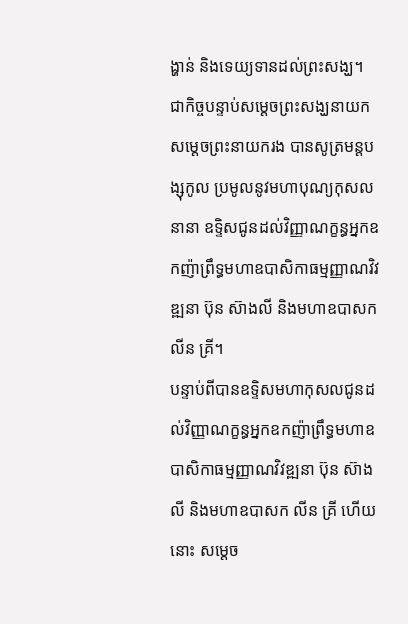ង្ហាន់ និងទេយ្យទានដល់ព្រះសង្ឃ។
ជាកិច្ចបន្ទាប់សម្តេចព្រះសង្ឃនាយក សម្តេចព្រះនាយករង បានសូត្រមន្តបង្សុកូល ប្រមូលនូវមហាបុណ្យកុសលនានា ឧទ្ទិសជូនដល់វិញ្ញាណក្ខន្ធអ្នកឧកញ៉ាព្រឹទ្ធមហាឧបាសិកាធម្មញ្ញាណវិវឌ្ឍនា ប៊ុន ស៊ាងលី និងមហាឧបាសក លីន គ្រី។
បន្ទាប់ពីបានឧទ្ទិសមហាកុសលជូនដល់វិញ្ញាណក្ខន្ធអ្នកឧកញ៉ាព្រឹទ្ធមហាឧបាសិកាធម្មញ្ញាណវិវឌ្ឍនា ប៊ុន ស៊ាងលី និងមហាឧបាសក លីន គ្រី ហើយនោះ សម្តេច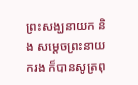ព្រះសង្ឃនាយក និង សម្តេចព្រះនាយករង ក៏បានសូត្រពុ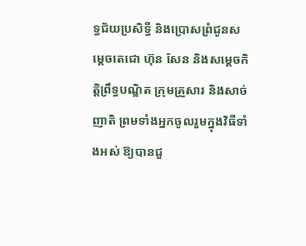ទ្ធជ័យប្រសិទ្ធី និងប្រោសព្រំជូនសម្តេចតេជោ ហ៊ុន សែន និងសម្តេចកិត្តិព្រឹទ្ធបណ្ឌិត ក្រុមគ្រួសារ និងសាច់ញាតិ ព្រមទាំងអ្នកចូលរួមក្នុងវិធីទាំងអស់ ឱ្យបានជួ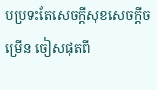បប្រទះតែសេចក្តីសុខសេចក្តីចម្រើន ចៀសផុតពី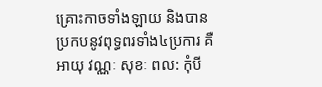គ្រោះកាចទាំងឡាយ និងបានប្រកបនូវពុទ្ធពរទាំង៤ប្រការ គឺអាយុ វណ្ណៈ សុខៈ ពល: កុំបី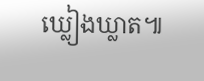ឃ្លៀងឃ្លាត៕